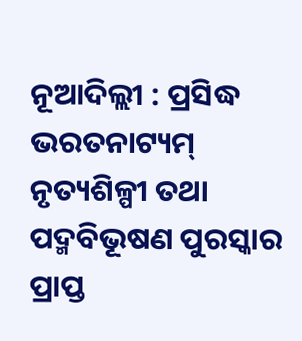ନୂଆଦିଲ୍ଲୀ : ପ୍ରସିଦ୍ଧ ଭରତନାଟ୍ୟମ୍ ନୃତ୍ୟଶିଳ୍ପୀ ତଥା ପଦ୍ମବିଭୂଷଣ ପୁରସ୍କାର ପ୍ରାପ୍ତ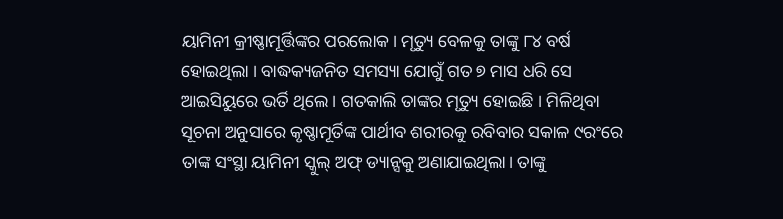ୟାମିନୀ କ୍ରୀଷ୍ଣାମୂର୍ତ୍ତିଙ୍କର ପରଲୋକ। ମୃତ୍ୟୁ ବେଳକୁ ତାଙ୍କୁ ୮୪ ବର୍ଷ ହୋଇଥିଲା । ବାଦ୍ଧକ୍ୟଜନିତ ସମସ୍ୟା ଯୋଗୁଁ ଗତ ୭ ମାସ ଧରି ସେ ଆଇସିୟୁରେ ଭର୍ତି ଥିଲେ । ଗତକାଲି ତାଙ୍କର ମୃତ୍ୟୁ ହୋଇଛି । ମିଳିଥିବା ସୂଚନା ଅନୁସାରେ କୃଷ୍ଣାମୂର୍ତିଙ୍କ ପାର୍ଥୀବ ଶରୀରକୁ ରବିବାର ସକାଳ ୯ରଂରେ ତାଙ୍କ ସଂସ୍ଥା ୟାମିନୀ ସ୍କୁଲ୍ ଅଫ୍ ଡ୍ୟାନ୍ସକୁ ଅଣାଯାଇଥିଲା। ତାଙ୍କୁ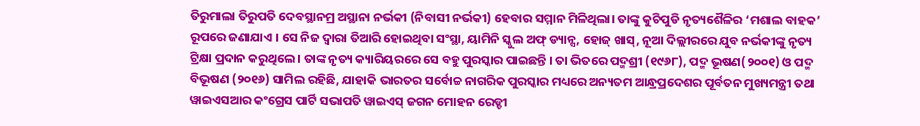ତିରୁମାଲା ତିରୁପତି ଦେବସ୍ଥାନମ୍ର ଅସ୍ଥାନା ନର୍ଭକୀ (ନିବାସୀ ନର୍ଭକୀ) ହେବାର ସମ୍ମାନ ମିଳିଥିଲା। ତାଙ୍କୁ କୁଚିପୁଡି ନୃତ୍ୟଶୈଳିର ‘ମଶାଲ ବାହକ’ ରୂପରେ ଜଣାଯାଏ । ସେ ନିଜ ଦ୍ଵାରା ତିଆରି ହୋଇଥିବା ସଂସ୍ଥା, ୟାମିନି ସ୍କୁଲ ଅଫ୍ ଡ୍ୟାନ୍ସ, ହୋଜ୍ ଖାସ୍, ନୂଆ ଦିଲ୍ଲୀରରେ ଯୁବ ନର୍ଭକୀଙ୍କୁ ନୃତ୍ୟ ଟ୍ରିକ୍ଷା ପ୍ରଦାନ କରୁଥିଲେ । ତାଙ୍କ ନୃତ୍ୟ କ୍ୟାରିୟରରେ ସେ ବହୁ ପୁରସ୍କାର ପାଇଛନ୍ତି । ତା ଭିତରେ ପଦ୍ମଶ୍ରୀ (୧୯୬୮), ପଦ୍ମ ଭୂଷଣ(୨୦୦୧) ଓ ପଦ୍ମ ବିଭୂଷଣ (୨୦୧୬) ସାମିଲ ରହିଛି, ଯାହାକି ଭାରତର ସର୍ବୋଚ୍ଚ ନାଗରିକ ପୁରସ୍କାର ମଧ୍ୟରେ ଅନ୍ୟତମ ଆନ୍ଧ୍ରପ୍ରଦେଶର ପୂର୍ବତନ ମୁଖ୍ୟମନ୍ତ୍ରୀ ତଥା ୱାଇଏସଆର କଂଗ୍ରେସ ପାର୍ଟି ସଭାପତି ୱାଇଏସ୍ ଜଗନ ମୋହନ ରେଡ୍ଡୀ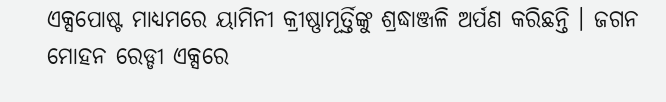ଏକ୍ସପୋଷ୍ଟ ମାଧ୍ୟମରେ ୟାମିନୀ କ୍ରୀଷ୍ଣାମୂର୍ତ୍ତିଙ୍କୁ ଶ୍ରଦ୍ଧାଞ୍ଜଳି ଅର୍ପଣ କରିଛନ୍ତି । ଜଗନ ମୋହନ ରେଡ୍ଡୀ ଏକ୍ସରେ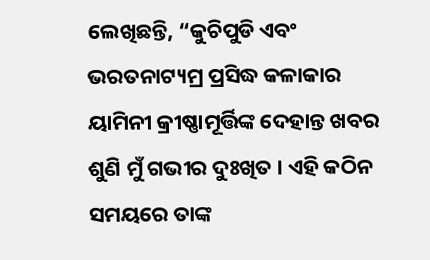ଲେଖିଛନ୍ତି, “କୁଚିପୁଡି ଏବଂ ଭରତନାଟ୍ୟମ୍ର ପ୍ରସିଦ୍ଧ କଳାକାର ୟାମିନୀ କ୍ରୀଷ୍ଣାମୂର୍ତ୍ତିଙ୍କ ଦେହାନ୍ତ ଖବର ଶୁଣି ମୁଁ ଗଭୀର ଦୁଃଖିତ । ଏହି କଠିନ ସମୟରେ ତାଙ୍କ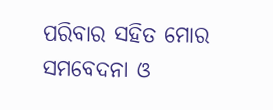ପରିବାର ସହିତ ମୋର ସମବେଦନା ଓ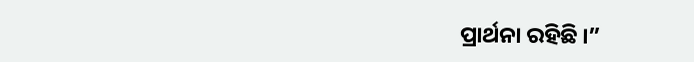ପ୍ରାର୍ଥନା ରହିଛି ।”